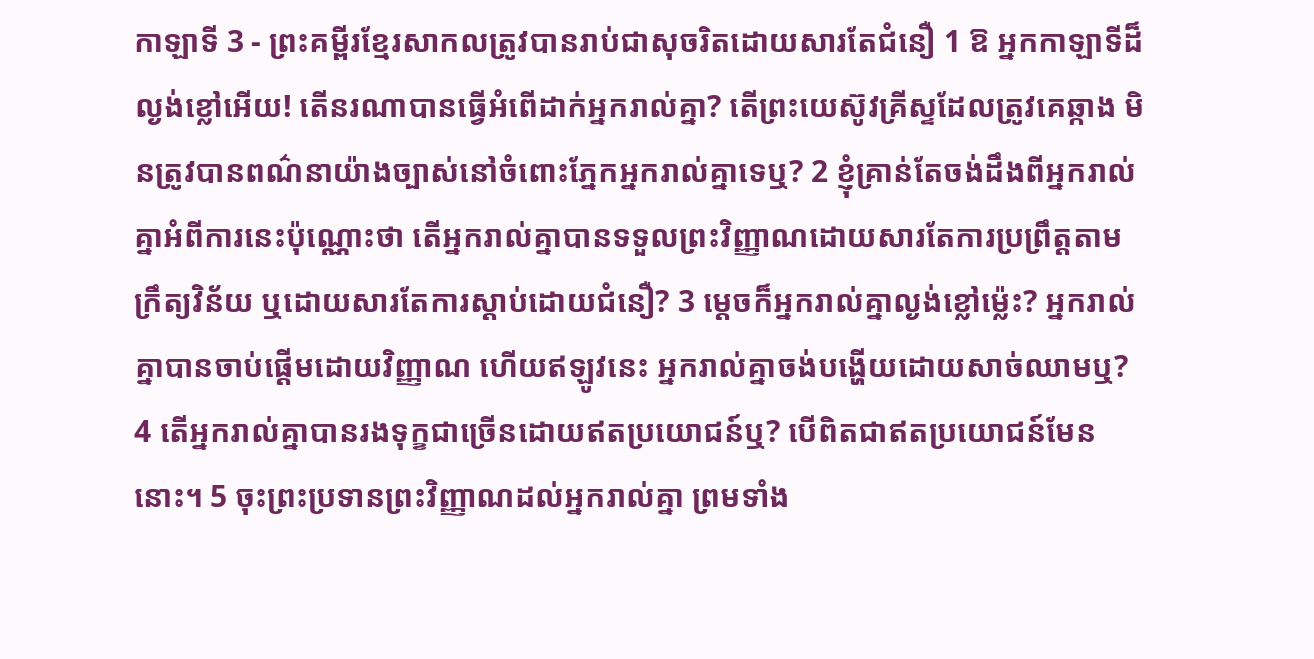កាឡាទី 3 - ព្រះគម្ពីរខ្មែរសាកលត្រូវបានរាប់ជាសុចរិតដោយសារតែជំនឿ 1 ឱ អ្នកកាឡាទីដ៏ល្ងង់ខ្លៅអើយ! តើនរណាបានធ្វើអំពើដាក់អ្នករាល់គ្នា? តើព្រះយេស៊ូវគ្រីស្ទដែលត្រូវគេឆ្កាង មិនត្រូវបានពណ៌នាយ៉ាងច្បាស់នៅចំពោះភ្នែកអ្នករាល់គ្នាទេឬ? 2 ខ្ញុំគ្រាន់តែចង់ដឹងពីអ្នករាល់គ្នាអំពីការនេះប៉ុណ្ណោះថា តើអ្នករាល់គ្នាបានទទួលព្រះវិញ្ញាណដោយសារតែការប្រព្រឹត្តតាមក្រឹត្យវិន័យ ឬដោយសារតែការស្ដាប់ដោយជំនឿ? 3 ម្ដេចក៏អ្នករាល់គ្នាល្ងង់ខ្លៅម្ល៉េះ? អ្នករាល់គ្នាបានចាប់ផ្ដើមដោយវិញ្ញាណ ហើយឥឡូវនេះ អ្នករាល់គ្នាចង់បង្ហើយដោយសាច់ឈាមឬ? 4 តើអ្នករាល់គ្នាបានរងទុក្ខជាច្រើនដោយឥតប្រយោជន៍ឬ? បើពិតជាឥតប្រយោជន៍មែននោះ។ 5 ចុះព្រះប្រទានព្រះវិញ្ញាណដល់អ្នករាល់គ្នា ព្រមទាំង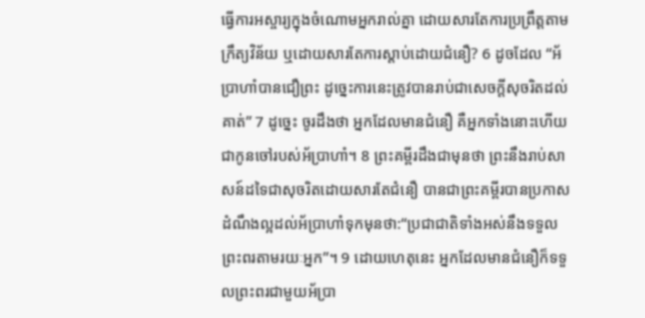ធ្វើការអស្ចារ្យក្នុងចំណោមអ្នករាល់គ្នា ដោយសារតែការប្រព្រឹត្តតាមក្រឹត្យវិន័យ ឬដោយសារតែការស្ដាប់ដោយជំនឿ? 6 ដូចដែល “អ័ប្រាហាំបានជឿព្រះ ដូច្នេះការនេះត្រូវបានរាប់ជាសេចក្ដីសុចរិតដល់គាត់” 7 ដូច្នេះ ចូរដឹងថា អ្នកដែលមានជំនឿ គឺអ្នកទាំងនោះហើយ ជាកូនចៅរបស់អ័ប្រាហាំ។ 8 ព្រះគម្ពីរដឹងជាមុនថា ព្រះនឹងរាប់សាសន៍ដទៃជាសុចរិតដោយសារតែជំនឿ បានជាព្រះគម្ពីរបានប្រកាសដំណឹងល្អដល់អ័ប្រាហាំទុកមុនថា:“ប្រជាជាតិទាំងអស់នឹងទទួលព្រះពរតាមរយៈអ្នក”។ 9 ដោយហេតុនេះ អ្នកដែលមានជំនឿក៏ទទួលព្រះពរជាមួយអ័ប្រា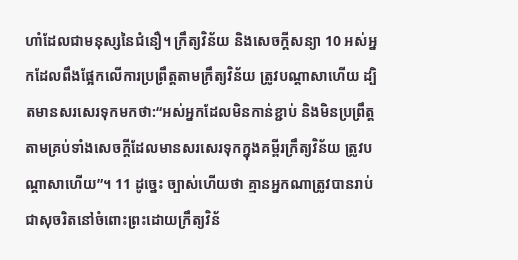ហាំដែលជាមនុស្សនៃជំនឿ។ ក្រឹត្យវិន័យ និងសេចក្ដីសន្យា 10 អស់អ្នកដែលពឹងផ្អែកលើការប្រព្រឹត្តតាមក្រឹត្យវិន័យ ត្រូវបណ្ដាសាហើយ ដ្បិតមានសរសេរទុកមកថា:“អស់អ្នកដែលមិនកាន់ខ្ជាប់ និងមិនប្រព្រឹត្តតាមគ្រប់ទាំងសេចក្ដីដែលមានសរសេរទុកក្នុងគម្ពីរក្រឹត្យវិន័យ ត្រូវបណ្ដាសាហើយ”។ 11 ដូច្នេះ ច្បាស់ហើយថា គ្មានអ្នកណាត្រូវបានរាប់ជាសុចរិតនៅចំពោះព្រះដោយក្រឹត្យវិន័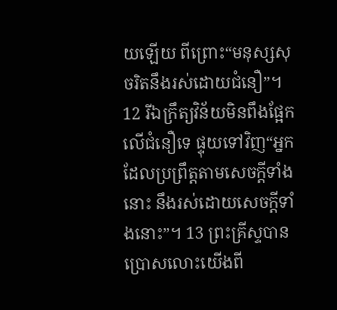យឡើយ ពីព្រោះ“មនុស្សសុចរិតនឹងរស់ដោយជំនឿ”។ 12 រីឯក្រឹត្យវិន័យមិនពឹងផ្អែកលើជំនឿទេ ផ្ទុយទៅវិញ“អ្នកដែលប្រព្រឹត្តតាមសេចក្ដីទាំងនោះ នឹងរស់ដោយសេចក្ដីទាំងនោះ”។ 13 ព្រះគ្រីស្ទបានប្រោសលោះយើងពី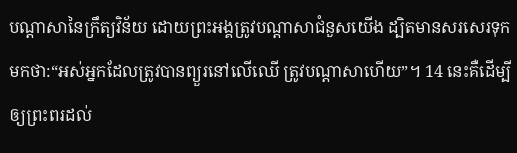បណ្ដាសានៃក្រឹត្យវិន័យ ដោយព្រះអង្គត្រូវបណ្ដាសាជំនួសយើង ដ្បិតមានសរសេរទុកមកថា:“អស់អ្នកដែលត្រូវបានព្យួរនៅលើឈើ ត្រូវបណ្ដាសាហើយ”។ 14 នេះគឺដើម្បីឲ្យព្រះពរដល់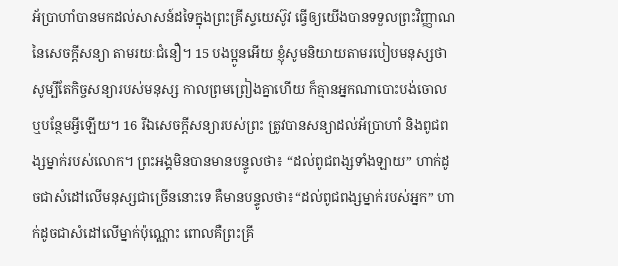អ័ប្រាហាំបានមកដល់សាសន៍ដទៃក្នុងព្រះគ្រីស្ទយេស៊ូវ ធ្វើឲ្យយើងបានទទួលព្រះវិញ្ញាណនៃសេចក្ដីសន្យា តាមរយៈជំនឿ។ 15 បងប្អូនអើយ ខ្ញុំសូមនិយាយតាមរបៀបមនុស្សថា សូម្បីតែកិច្ចសន្យារបស់មនុស្ស កាលព្រមព្រៀងគ្នាហើយ ក៏គ្មានអ្នកណាបោះបង់ចោល ឬបន្ថែមអ្វីឡើយ។ 16 រីឯសេចក្ដីសន្យារបស់ព្រះ ត្រូវបានសន្យាដល់អ័ប្រាហាំ និងពូជពង្សម្នាក់របស់លោក។ ព្រះអង្គមិនបានមានបន្ទូលថា៖ “ដល់ពូជពង្សទាំងឡាយ” ហាក់ដូចជាសំដៅលើមនុស្សជាច្រើននោះទេ គឺមានបន្ទូលថា៖“ដល់ពូជពង្សម្នាក់របស់អ្នក” ហាក់ដូចជាសំដៅលើម្នាក់ប៉ុណ្ណោះ ពោលគឺព្រះគ្រី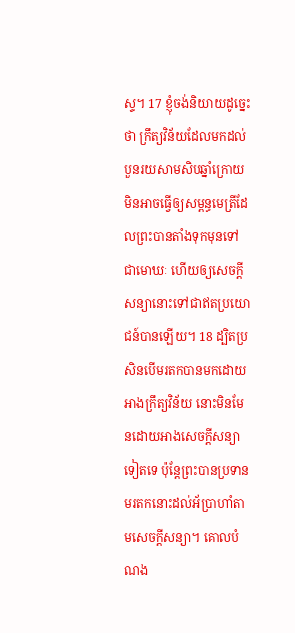ស្ទ។ 17 ខ្ញុំចង់និយាយដូច្នេះថា ក្រឹត្យវិន័យដែលមកដល់បួនរយសាមសិបឆ្នាំក្រោយ មិនអាចធ្វើឲ្យសម្ពន្ធមេត្រីដែលព្រះបានតាំងទុកមុនទៅជាមោឃៈ ហើយឲ្យសេចក្ដីសន្យានោះទៅជាឥតប្រយោជន៍បានឡើយ។ 18 ដ្បិតប្រសិនបើមរតកបានមកដោយអាងក្រឹត្យវិន័យ នោះមិនមែនដោយអាងសេចក្ដីសន្យាទៀតទេ ប៉ុន្តែព្រះបានប្រទានមរតកនោះដល់អ័ប្រាហាំតាមសេចក្ដីសន្យា។ គោលបំណង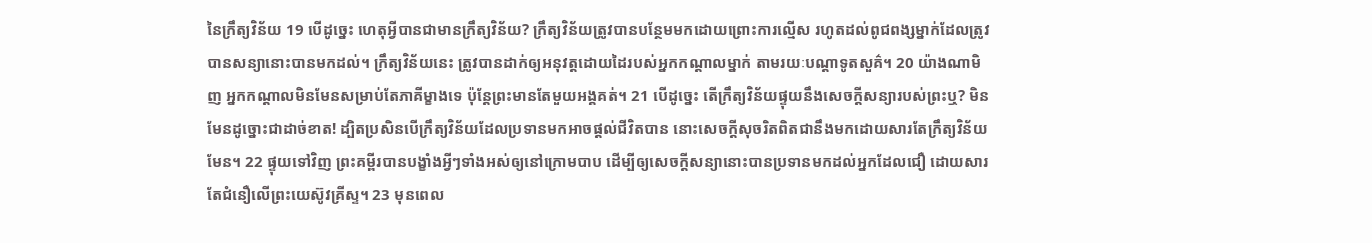នៃក្រឹត្យវិន័យ 19 បើដូច្នេះ ហេតុអ្វីបានជាមានក្រឹត្យវិន័យ? ក្រឹត្យវិន័យត្រូវបានបន្ថែមមកដោយព្រោះការល្មើស រហូតដល់ពូជពង្សម្នាក់ដែលត្រូវបានសន្យានោះបានមកដល់។ ក្រឹត្យវិន័យនេះ ត្រូវបានដាក់ឲ្យអនុវត្តដោយដៃរបស់អ្នកកណ្ដាលម្នាក់ តាមរយៈបណ្ដាទូតសួគ៌។ 20 យ៉ាងណាមិញ អ្នកកណ្ដាលមិនមែនសម្រាប់តែភាគីម្ខាងទេ ប៉ុន្តែព្រះមានតែមួយអង្គគត់។ 21 បើដូច្នេះ តើក្រឹត្យវិន័យផ្ទុយនឹងសេចក្ដីសន្យារបស់ព្រះឬ? មិនមែនដូច្នោះជាដាច់ខាត! ដ្បិតប្រសិនបើក្រឹត្យវិន័យដែលប្រទានមកអាចផ្ដល់ជីវិតបាន នោះសេចក្ដីសុចរិតពិតជានឹងមកដោយសារតែក្រឹត្យវិន័យមែន។ 22 ផ្ទុយទៅវិញ ព្រះគម្ពីរបានបង្ខាំងអ្វីៗទាំងអស់ឲ្យនៅក្រោមបាប ដើម្បីឲ្យសេចក្ដីសន្យានោះបានប្រទានមកដល់អ្នកដែលជឿ ដោយសារតែជំនឿលើព្រះយេស៊ូវគ្រីស្ទ។ 23 មុនពេល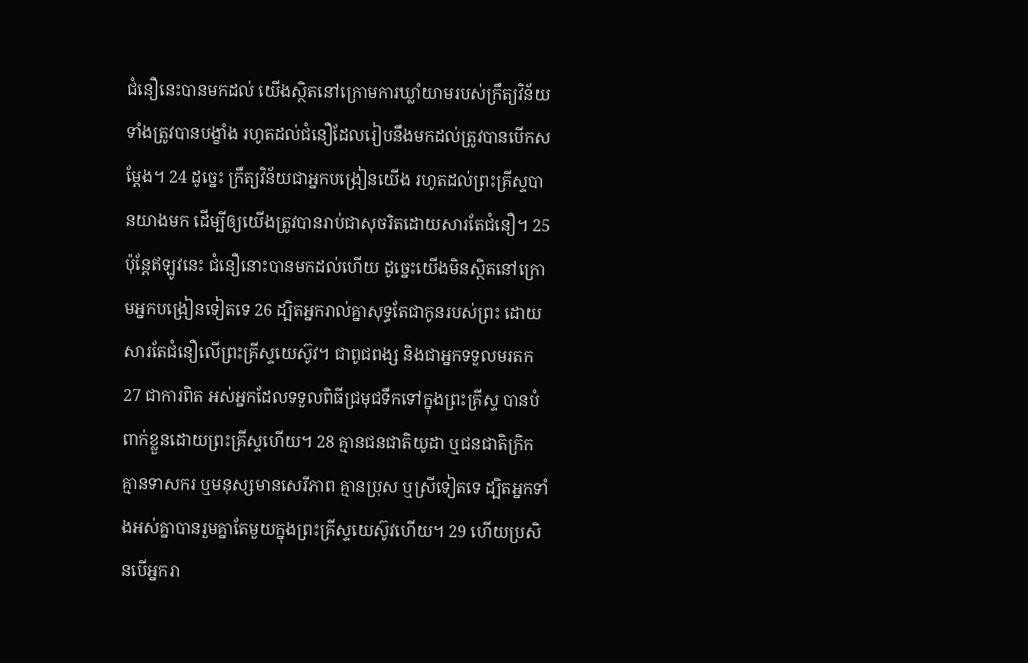ជំនឿនេះបានមកដល់ យើងស្ថិតនៅក្រោមការឃ្លាំយាមរបស់ក្រឹត្យវិន័យ ទាំងត្រូវបានបង្ខាំង រហូតដល់ជំនឿដែលរៀបនឹងមកដល់ត្រូវបានបើកសម្ដែង។ 24 ដូច្នេះ ក្រឹត្យវិន័យជាអ្នកបង្រៀនយើង រហូតដល់ព្រះគ្រីស្ទបានយាងមក ដើម្បីឲ្យយើងត្រូវបានរាប់ជាសុចរិតដោយសារតែជំនឿ។ 25 ប៉ុន្តែឥឡូវនេះ ជំនឿនោះបានមកដល់ហើយ ដូច្នេះយើងមិនស្ថិតនៅក្រោមអ្នកបង្រៀនទៀតទេ 26 ដ្បិតអ្នករាល់គ្នាសុទ្ធតែជាកូនរបស់ព្រះ ដោយសារតែជំនឿលើព្រះគ្រីស្ទយេស៊ូវ។ ជាពូជពង្ស និងជាអ្នកទទួលមរតក 27 ជាការពិត អស់អ្នកដែលទទួលពិធីជ្រមុជទឹកទៅក្នុងព្រះគ្រីស្ទ បានបំពាក់ខ្លួនដោយព្រះគ្រីស្ទហើយ។ 28 គ្មានជនជាតិយូដា ឬជនជាតិក្រិក គ្មានទាសករ ឬមនុស្សមានសេរីភាព គ្មានប្រុស ឬស្រីទៀតទេ ដ្បិតអ្នកទាំងអស់គ្នាបានរួមគ្នាតែមួយក្នុងព្រះគ្រីស្ទយេស៊ូវហើយ។ 29 ហើយប្រសិនបើអ្នករា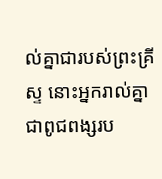ល់គ្នាជារបស់ព្រះគ្រីស្ទ នោះអ្នករាល់គ្នាជាពូជពង្សរប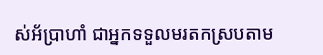ស់អ័ប្រាហាំ ជាអ្នកទទួលមរតកស្របតាម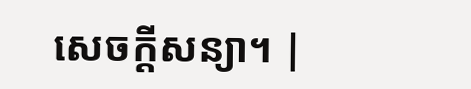សេចក្ដីសន្យា។ |